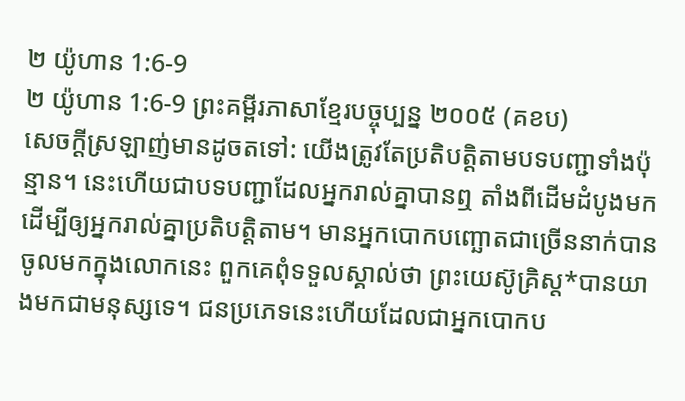២ យ៉ូហាន 1:6-9
២ យ៉ូហាន 1:6-9 ព្រះគម្ពីរភាសាខ្មែរបច្ចុប្បន្ន ២០០៥ (គខប)
សេចក្ដីស្រឡាញ់មានដូចតទៅ: យើងត្រូវតែប្រតិបត្តិតាមបទបញ្ជាទាំងប៉ុន្មាន។ នេះហើយជាបទបញ្ជាដែលអ្នករាល់គ្នាបានឮ តាំងពីដើមដំបូងមក ដើម្បីឲ្យអ្នករាល់គ្នាប្រតិបត្តិតាម។ មានអ្នកបោកបញ្ឆោតជាច្រើននាក់បានចូលមកក្នុងលោកនេះ ពួកគេពុំទទួលស្គាល់ថា ព្រះយេស៊ូគ្រិស្ត*បានយាងមកជាមនុស្សទេ។ ជនប្រភេទនេះហើយដែលជាអ្នកបោកប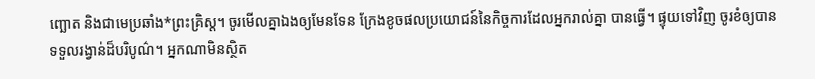ញ្ឆោត និងជាមេប្រឆាំង*ព្រះគ្រិស្ត។ ចូរមើលគ្នាឯងឲ្យមែនទែន ក្រែងខូចផលប្រយោជន៍នៃកិច្ចការដែលអ្នករាល់គ្នា បានធ្វើ។ ផ្ទុយទៅវិញ ចូរខំឲ្យបានទទួលរង្វាន់ដ៏បរិបូណ៌។ អ្នកណាមិនស្ថិត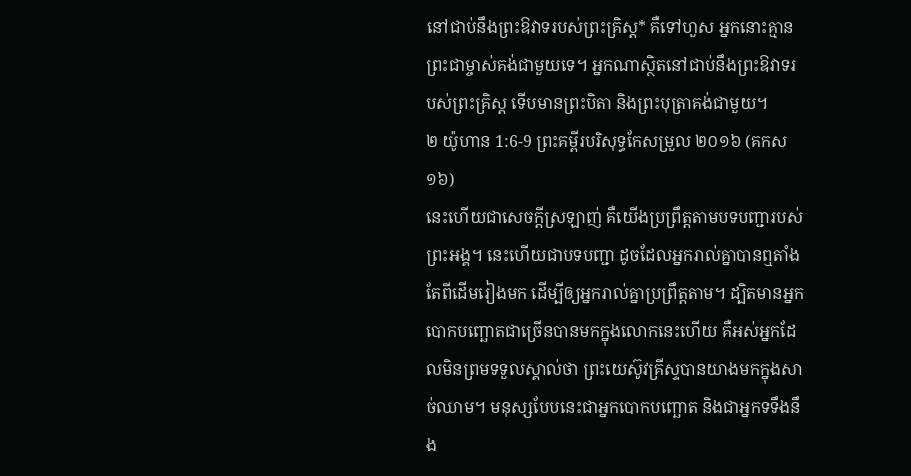នៅជាប់នឹងព្រះឱវាទរបស់ព្រះគ្រិស្ត* គឺទៅហួស អ្នកនោះគ្មានព្រះជាម្ចាស់គង់ជាមួយទេ។ អ្នកណាស្ថិតនៅជាប់នឹងព្រះឱវាទរបស់ព្រះគ្រិស្ត ទើបមានព្រះបិតា និងព្រះបុត្រាគង់ជាមួយ។
២ យ៉ូហាន 1:6-9 ព្រះគម្ពីរបរិសុទ្ធកែសម្រួល ២០១៦ (គកស១៦)
នេះហើយជាសេចក្ដីស្រឡាញ់ គឺយើងប្រព្រឹត្តតាមបទបញ្ជារបស់ព្រះអង្គ។ នេះហើយជាបទបញ្ជា ដូចដែលអ្នករាល់គ្នាបានឮតាំងតែពីដើមរៀងមក ដើម្បីឲ្យអ្នករាល់គ្នាប្រព្រឹត្តតាម។ ដ្បិតមានអ្នកបោកបញ្ឆោតជាច្រើនបានមកក្នុងលោកនេះហើយ គឺអស់អ្នកដែលមិនព្រមទទួលស្គាល់ថា ព្រះយេស៊ូវគ្រីស្ទបានយាងមកក្នុងសាច់ឈាម។ មនុស្សបែបនេះជាអ្នកបោកបញ្ឆោត និងជាអ្នកទទឹងនឹង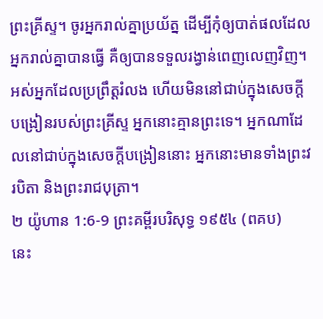ព្រះគ្រីស្ទ។ ចូរអ្នករាល់គ្នាប្រយ័ត្ន ដើម្បីកុំឲ្យបាត់ផលដែលអ្នករាល់គ្នាបានធ្វើ គឺឲ្យបានទទួលរង្វាន់ពេញលេញវិញ។ អស់អ្នកដែលប្រព្រឹត្តរំលង ហើយមិននៅជាប់ក្នុងសេចក្ដីបង្រៀនរបស់ព្រះគ្រីស្ទ អ្នកនោះគ្មានព្រះទេ។ អ្នកណាដែលនៅជាប់ក្នុងសេចក្ដីបង្រៀននោះ អ្នកនោះមានទាំងព្រះវរបិតា និងព្រះរាជបុត្រា។
២ យ៉ូហាន 1:6-9 ព្រះគម្ពីរបរិសុទ្ធ ១៩៥៤ (ពគប)
នេះ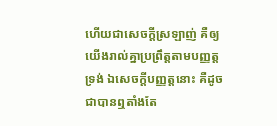ហើយជាសេចក្ដីស្រឡាញ់ គឺឲ្យយើងរាល់គ្នាប្រព្រឹត្តតាមបញ្ញត្តទ្រង់ ឯសេចក្ដីបញ្ញត្តនោះ គឺដូចជាបានឮតាំងតែ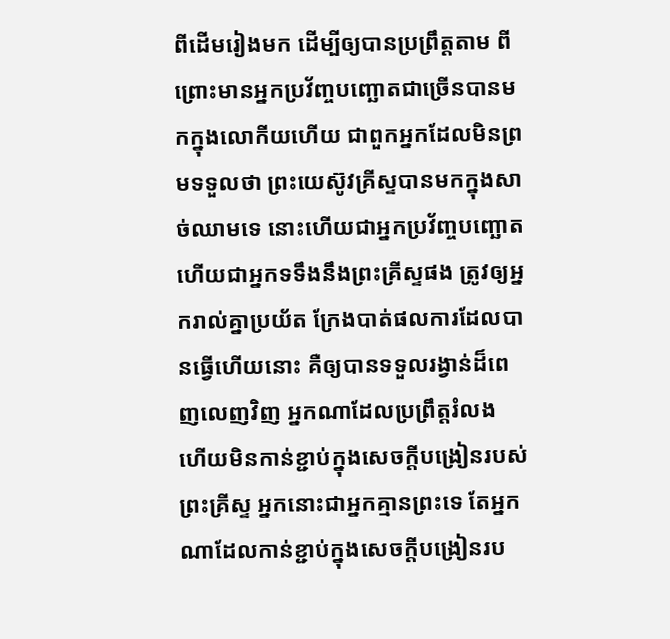ពីដើមរៀងមក ដើម្បីឲ្យបានប្រព្រឹត្តតាម ពីព្រោះមានអ្នកប្រវ័ញ្ចបញ្ឆោតជាច្រើនបានមកក្នុងលោកីយហើយ ជាពួកអ្នកដែលមិនព្រមទទួលថា ព្រះយេស៊ូវគ្រីស្ទបានមកក្នុងសាច់ឈាមទេ នោះហើយជាអ្នកប្រវ័ញ្ចបញ្ឆោត ហើយជាអ្នកទទឹងនឹងព្រះគ្រីស្ទផង ត្រូវឲ្យអ្នករាល់គ្នាប្រយ័ត ក្រែងបាត់ផលការដែលបានធ្វើហើយនោះ គឺឲ្យបានទទួលរង្វាន់ដ៏ពេញលេញវិញ អ្នកណាដែលប្រព្រឹត្តរំលង ហើយមិនកាន់ខ្ជាប់ក្នុងសេចក្ដីបង្រៀនរបស់ព្រះគ្រីស្ទ អ្នកនោះជាអ្នកគ្មានព្រះទេ តែអ្នកណាដែលកាន់ខ្ជាប់ក្នុងសេចក្ដីបង្រៀនរប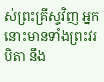ស់ព្រះគ្រីស្ទវិញ អ្នកនោះមានទាំងព្រះវរបិតា នឹង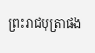ព្រះរាជបុត្រាផង